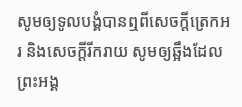សូមឲ្យទូលបង្គំបានឮពីសេចក្ដីត្រេកអរ និងសេចក្ដីរីករាយ សូមឲ្យឆ្អឹងដែលព្រះអង្គ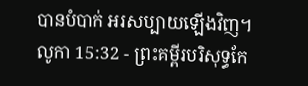បានបំបាក់ អរសប្បាយឡើងវិញ។
លូកា 15:32 - ព្រះគម្ពីរបរិសុទ្ធកែ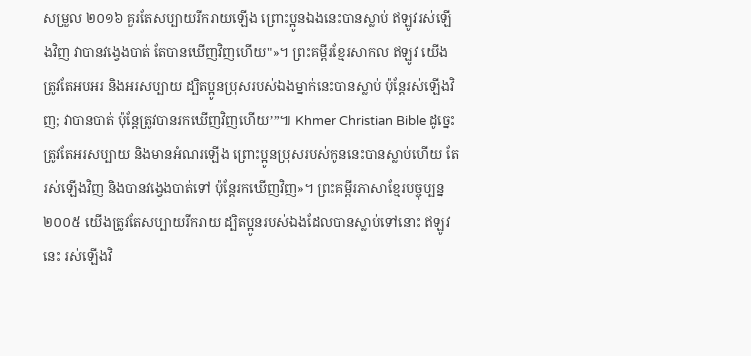សម្រួល ២០១៦ គួរតែសប្បាយរីករាយឡើង ព្រោះប្អូនឯងនេះបានស្លាប់ ឥឡូវរស់ឡើងវិញ វាបានវង្វេងបាត់ តែបានឃើញវិញហើយ"»។ ព្រះគម្ពីរខ្មែរសាកល ឥឡូវ យើងត្រូវតែអបអរ និងអរសប្បាយ ដ្បិតប្អូនប្រុសរបស់ឯងម្នាក់នេះបានស្លាប់ ប៉ុន្តែរស់ឡើងវិញ; វាបានបាត់ ប៉ុន្តែត្រូវបានរកឃើញវិញហើយ’”៕ Khmer Christian Bible ដូច្នេះត្រូវតែអរសប្បាយ និងមានអំណរឡើង ព្រោះប្អូនប្រុសរបស់កូននេះបានស្លាប់ហើយ តែរស់ឡើងវិញ និងបានវង្វេងបាត់ទៅ ប៉ុន្ដែរកឃើញវិញ»។ ព្រះគម្ពីរភាសាខ្មែរបច្ចុប្បន្ន ២០០៥ យើងត្រូវតែសប្បាយរីករាយ ដ្បិតប្អូនរបស់ឯងដែលបានស្លាប់ទៅនោះ ឥឡូវនេះ រស់ឡើងវិ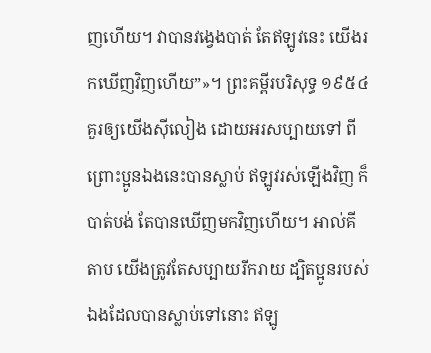ញហើយ។ វាបានវង្វេងបាត់ តែឥឡូវនេះ យើងរកឃើញវិញហើយ”»។ ព្រះគម្ពីរបរិសុទ្ធ ១៩៥៤ គួរឲ្យយើងស៊ីលៀង ដោយអរសប្បាយទៅ ពីព្រោះប្អូនឯងនេះបានស្លាប់ ឥឡូវរស់ឡើងវិញ ក៏បាត់បង់ តែបានឃើញមកវិញហើយ។ អាល់គីតាប យើងត្រូវតែសប្បាយរីករាយ ដ្បិតប្អូនរបស់ឯងដែលបានស្លាប់ទៅនោះ ឥឡូ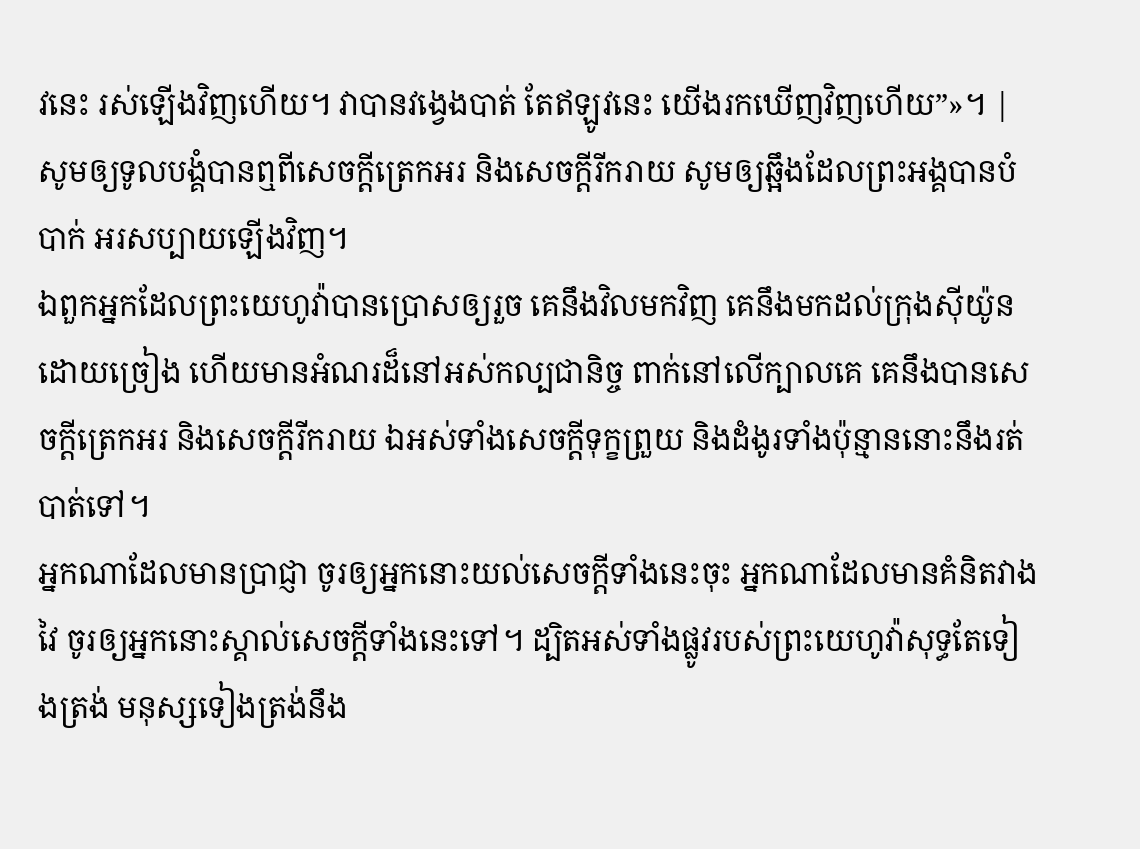វនេះ រស់ឡើងវិញហើយ។ វាបានវង្វេងបាត់ តែឥឡូវនេះ យើងរកឃើញវិញហើយ”»។ |
សូមឲ្យទូលបង្គំបានឮពីសេចក្ដីត្រេកអរ និងសេចក្ដីរីករាយ សូមឲ្យឆ្អឹងដែលព្រះអង្គបានបំបាក់ អរសប្បាយឡើងវិញ។
ឯពួកអ្នកដែលព្រះយេហូវ៉ាបានប្រោសឲ្យរួច គេនឹងវិលមកវិញ គេនឹងមកដល់ក្រុងស៊ីយ៉ូនដោយច្រៀង ហើយមានអំណរដ៏នៅអស់កល្បជានិច្ច ពាក់នៅលើក្បាលគេ គេនឹងបានសេចក្ដីត្រេកអរ និងសេចក្ដីរីករាយ ឯអស់ទាំងសេចក្ដីទុក្ខព្រួយ និងដំងូរទាំងប៉ុន្មាននោះនឹងរត់បាត់ទៅ។
អ្នកណាដែលមានប្រាជ្ញា ចូរឲ្យអ្នកនោះយល់សេចក្ដីទាំងនេះចុះ អ្នកណាដែលមានគំនិតវាងវៃ ចូរឲ្យអ្នកនោះស្គាល់សេចក្ដីទាំងនេះទៅ។ ដ្បិតអស់ទាំងផ្លូវរបស់ព្រះយេហូវ៉ាសុទ្ធតែទៀងត្រង់ មនុស្សទៀងត្រង់នឹង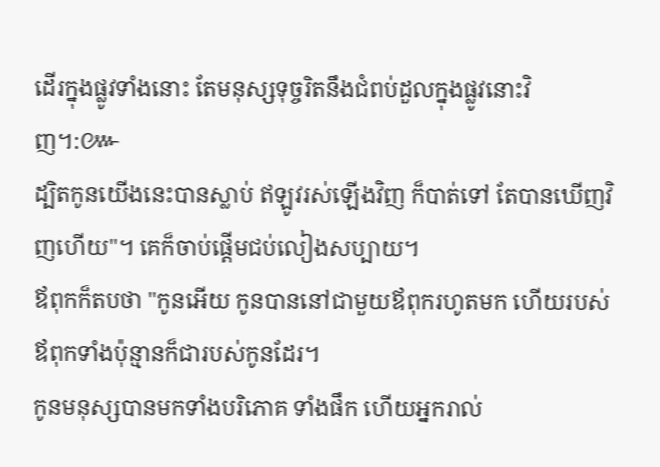ដើរក្នុងផ្លូវទាំងនោះ តែមនុស្សទុច្ចរិតនឹងជំពប់ដួលក្នុងផ្លូវនោះវិញ។:៚
ដ្បិតកូនយើងនេះបានស្លាប់ ឥឡូវរស់ឡើងវិញ ក៏បាត់ទៅ តែបានឃើញវិញហើយ"។ គេក៏ចាប់ផ្តើមជប់លៀងសប្បាយ។
ឪពុកក៏តបថា "កូនអើយ កូនបាននៅជាមួយឪពុករហូតមក ហើយរបស់ឪពុកទាំងប៉ុន្មានក៏ជារបស់កូនដែរ។
កូនមនុស្សបានមកទាំងបរិភោគ ទាំងផឹក ហើយអ្នករាល់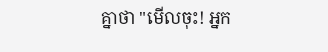គ្នាថា "មើលចុះ! អ្នក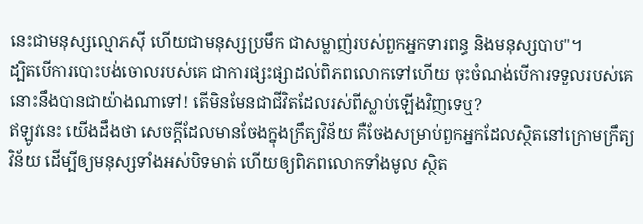នេះជាមនុស្សល្មោភស៊ី ហើយជាមនុស្សប្រមឹក ជាសម្លាញ់របស់ពួកអ្នកទារពន្ធ និងមនុស្សបាប"។
ដ្បិតបើការបោះបង់ចោលរបស់គេ ជាការផ្សះផ្សាដល់ពិភពលោកទៅហើយ ចុះចំណង់បើការទទួលរបស់គេ នោះនឹងបានជាយ៉ាងណាទៅ! តើមិនមែនជាជីវិតដែលរស់ពីស្លាប់ឡើងវិញទេឬ?
ឥឡូវនេះ យើងដឹងថា សេចក្តីដែលមានចែងក្នុងក្រឹត្យវិន័យ គឺចែងសម្រាប់ពួកអ្នកដែលសិ្ថតនៅក្រោមក្រឹត្យវិន័យ ដើម្បីឲ្យមនុស្សទាំងអស់បិទមាត់ ហើយឲ្យពិភពលោកទាំងមូល ស្ថិត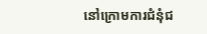នៅក្រោមការជំនុំជ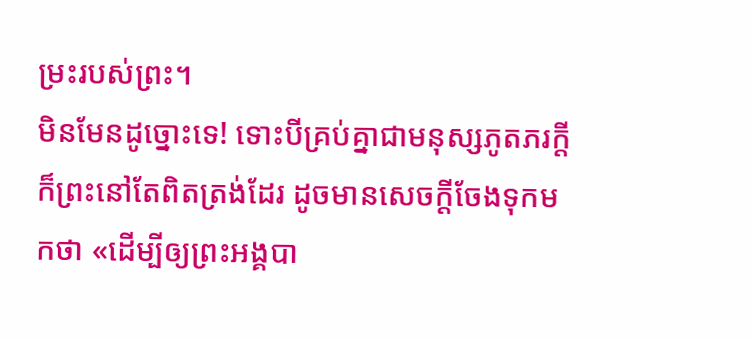ម្រះរបស់ព្រះ។
មិនមែនដូច្នោះទេ! ទោះបីគ្រប់គ្នាជាមនុស្សភូតភរក្ដី ក៏ព្រះនៅតែពិតត្រង់ដែរ ដូចមានសេចក្តីចែងទុកមកថា «ដើម្បីឲ្យព្រះអង្គបា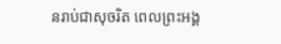នរាប់ជាសុចរិត ពេលព្រះអង្គ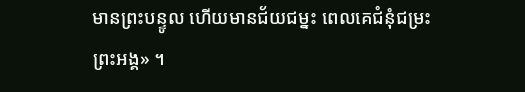មានព្រះបន្ទូល ហើយមានជ័យជម្នះ ពេលគេជំនុំជម្រះព្រះអង្គ» ។